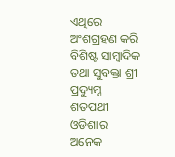ଏଥିରେ ଅଂଶଗ୍ରହଣ କରି ବିଶିଷ୍ଟ ସାମ୍ବାଦିକ ତଥା ସୁବକ୍ତା ଶ୍ରୀ ପ୍ରଦ୍ୟୁମ୍ନ ଶତପଥୀ ଓଡିଶାର ଅନେକ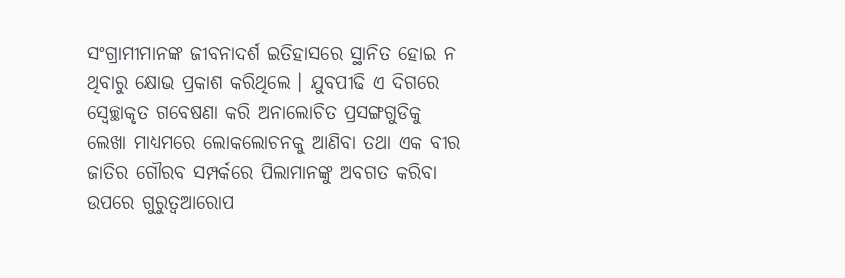ସଂଗ୍ରାମୀମାନଙ୍କ ଜୀବନାଦର୍ଶ ଇତିହାସରେ ସ୍ଥାନିତ ହୋଇ ନ ଥିବାରୁ କ୍ଷୋଭ ପ୍ରକାଶ କରିଥିଲେ । ଯୁବପୀଢି ଏ ଦିଗରେ ସ୍ୱେଚ୍ଛାକୃତ ଗବେଷଣା କରି ଅନାଲୋଚିତ ପ୍ରସଙ୍ଗଗୁଡିକୁ ଲେଖା ମାଧ୍ୟମରେ ଲୋକଲୋଚନକୁ ଆଣିବା ତଥା ଏକ ବୀର ଜାତିର ଗୌରବ ସମ୍ପର୍କରେ ପିଲାମାନଙ୍କୁ ଅବଗତ କରିବା ଉପରେ ଗୁରୁତ୍ୱଆରୋପ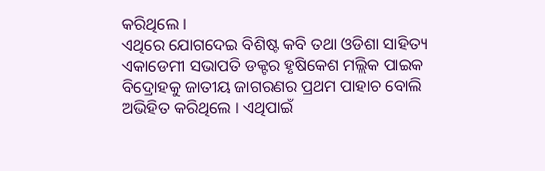କରିଥିଲେ ।
ଏଥିରେ ଯୋଗଦେଇ ବିଶିଷ୍ଟ କବି ତଥା ଓଡିଶା ସାହିତ୍ୟ ଏକାଡେମୀ ସଭାପତି ଡକ୍ଟର ହୃଷିକେଶ ମଲ୍ଲିକ ପାଇକ ବିଦ୍ରୋହକୁ ଜାତୀୟ ଜାଗରଣର ପ୍ରଥମ ପାହାଚ ବୋଲି ଅଭିହିତ କରିଥିଲେ । ଏଥିପାଇଁ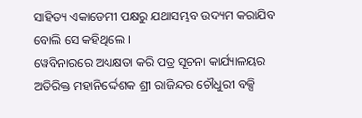ସାହିତ୍ୟ ଏକାଡେମୀ ପକ୍ଷରୁ ଯଥାସମ୍ଭବ ଉଦ୍ୟମ କରାଯିବ ବୋଲି ସେ କହିଥିଲେ ।
ୱେବିନାରରେ ଅଧ୍ୟକ୍ଷତା କରି ପତ୍ର ସୂଚନା କାର୍ଯ୍ୟାଳୟର ଅତିରିକ୍ତ ମହାନିର୍ଦ୍ଦେଶକ ଶ୍ରୀ ରାଜିନ୍ଦର ଚୌଧୁରୀ ବକ୍ସି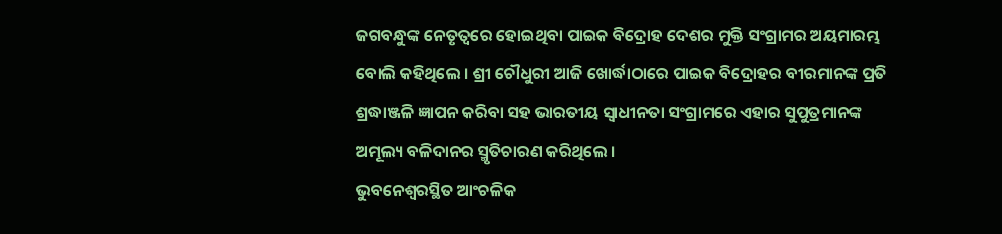ଜଗବନ୍ଧୁଙ୍କ ନେତୃତ୍ୱରେ ହୋଇଥିବା ପାଇକ ବିଦ୍ରୋହ ଦେଶର ମୁକ୍ତି ସଂଗ୍ରାମର ଅୟମାରମ୍ଭ ବୋଲି କହିଥିଲେ । ଶ୍ରୀ ଚୌଧୁରୀ ଆଜି ଖୋର୍ଦ୍ଧାଠାରେ ପାଇକ ବିଦ୍ରୋହର ବୀରମାନଙ୍କ ପ୍ରତି ଶ୍ରଦ୍ଧାଞ୍ଜଳି ଜ୍ଞାପନ କରିବା ସହ ଭାରତୀୟ ସ୍ୱାଧୀନତା ସଂଗ୍ରାମରେ ଏହାର ସୁପୁତ୍ରମାନଙ୍କ ଅମୂଲ୍ୟ ବଳିଦାନର ସ୍ମୃତିଚାରଣ କରିଥିଲେ ।
ଭୁବନେଶ୍ୱରସ୍ଥିତ ଆଂଚଳିକ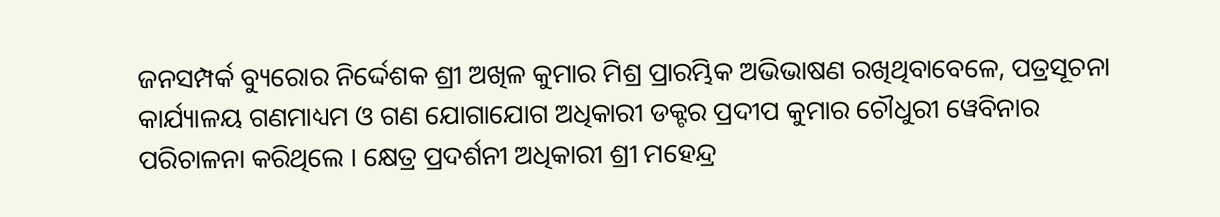ଜନସମ୍ପର୍କ ବ୍ୟୁରୋର ନିର୍ଦ୍ଦେଶକ ଶ୍ରୀ ଅଖିଳ କୁମାର ମିଶ୍ର ପ୍ରାରମ୍ଭିକ ଅଭିଭାଷଣ ରଖିଥିବାବେଳେ, ପତ୍ରସୂଚନା କାର୍ଯ୍ୟାଳୟ ଗଣମାଧ୍ୟମ ଓ ଗଣ ଯୋଗାଯୋଗ ଅଧିକାରୀ ଡକ୍ଟର ପ୍ରଦୀପ କୁମାର ଚୌଧୁରୀ ୱେବିନାର ପରିଚାଳନା କରିଥିଲେ । କ୍ଷେତ୍ର ପ୍ରଦର୍ଶନୀ ଅଧିକାରୀ ଶ୍ରୀ ମହେନ୍ଦ୍ର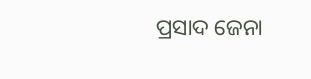ପ୍ରସାଦ ଜେନା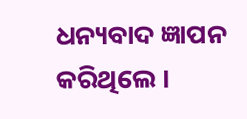ଧନ୍ୟବାଦ ଜ୍ଞାପନ କରିଥିଲେ ।